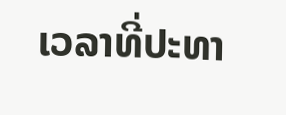ເວລາທີ່ປະທາ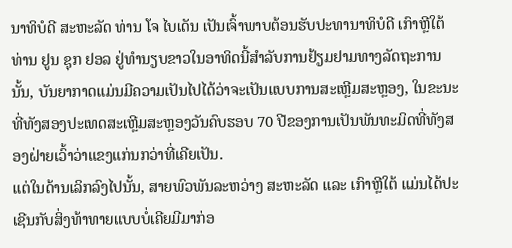ນາທິບໍດີ ສະຫະລັດ ທ່ານ ໂຈ ໄບເດັນ ເປັນເຈົ້າພາບຕ້ອນຮັບປະທານາທິບໍດີ ເກົາຫຼີໃຕ້ ທ່ານ ຢູນ ຊຸກ ຢອລ ຢູ່ທຳນຽບຂາວໃນອາທິດນີ້ສຳລັບການຢ້ຽມຢາມທາງລັດຖະການນັ້ນ, ບັນຍາກາດແມ່ນມີຄວາມເປັນໄປໄດ້ວ່າຈະເປັນແບບການສະເຫຼີມສະຫຼອງ, ໃນຂະນະທີ່ທັງສອງປະເທດສະເຫຼີມສະຫຼອງວັນຄົບຮອບ 70 ປີຂອງການເປັນພັນທະມິດທີ່ທັງສອງຝ່າຍເວົ້າວ່າແຂງແກ່ນກວ່າທີ່ເຄີຍເປັນ.
ແຕ່ໃນດ້ານເລິກລົງໄປນັ້ນ, ສາຍພົວພັນລະຫວ່າງ ສະຫະລັດ ແລະ ເກົາຫຼີໃຕ້ ແມ່ນໄດ້ປະເຊີນກັບສິ່ງທ້າທາຍແບບບໍ່ເຄີຍມີມາກ່ອ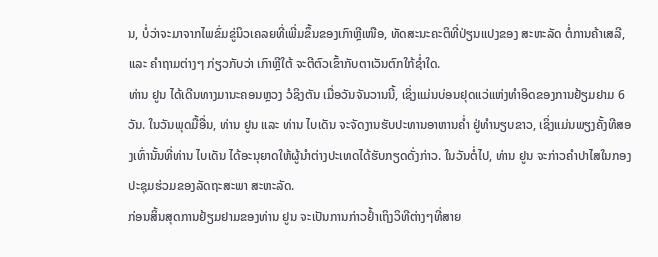ນ, ບໍ່ວ່າຈະມາຈາກໄພຂົ່ມຂູ່ນິວເຄລຍທີ່ເພີ່ມຂຶ້ນຂອງເກົາຫຼີເໜືອ, ທັດສະນະຄະຕິທີ່ປ່ຽນແປງຂອງ ສະຫະລັດ ຕໍ່ການຄ້າເສລີ, ແລະ ຄຳຖາມຕ່າງໆ ກ່ຽວກັບວ່າ ເກົາຫຼີໃຕ້ ຈະຕີຕົວເຂົ້າກັບຕາເວັນຕົກໃກ້ຊ່ຳໃດ.
ທ່ານ ຢູນ ໄດ້ເດີນທາງມານະຄອນຫຼວງ ວໍຊິງຕັນ ເມື່ອວັນຈັນວານນີ້, ເຊິ່ງແມ່ນບ່ອນຢຸດແວ່ແຫ່ງທຳອິດຂອງການຢ້ຽມຢາມ 6 ວັນ. ໃນວັນພຸດມື້ອື່ນ, ທ່ານ ຢູນ ແລະ ທ່ານ ໄບເດັນ ຈະຈັດງານຮັບປະທານອາຫານຄ່ຳ ຢູ່ທຳນຽບຂາວ, ເຊິ່ງແມ່ນພຽງຄັ້ງທີສອງເທົ່ານັ້ນທີ່ທ່ານ ໄບເດັນ ໄດ້ອະນຸຍາດໃຫ້ຜູ້ນຳຕ່າງປະເທດໄດ້ຮັບກຽດດັ່ງກ່າວ. ໃນວັນຕໍ່ໄປ, ທ່ານ ຢູນ ຈະກ່າວຄຳປາໄສໃນກອງປະຊຸມຮ່ວມຂອງລັດຖະສະພາ ສະຫະລັດ.
ກ່ອນສິ້ນສຸດການຢ້ຽມຢາມຂອງທ່ານ ຢູນ ຈະເປັນການກ່າວຢ້ຳເຖິງວິທີຕ່າງໆທີ່ສາຍ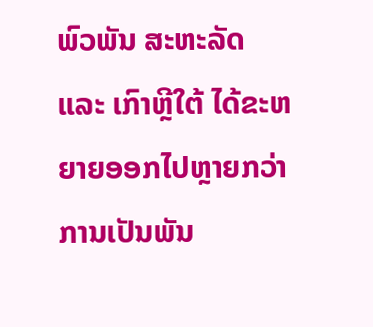ພົວພັນ ສະຫະລັດ ແລະ ເກົາຫຼີໃຕ້ ໄດ້ຂະຫຍາຍອອກໄປຫຼາຍກວ່າ ການເປັນພັນ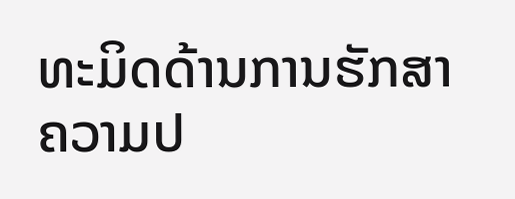ທະມິດດ້ານການຮັກສາຄວາມປ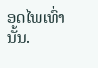ອດໄພເທົ່ານັ້ນ.